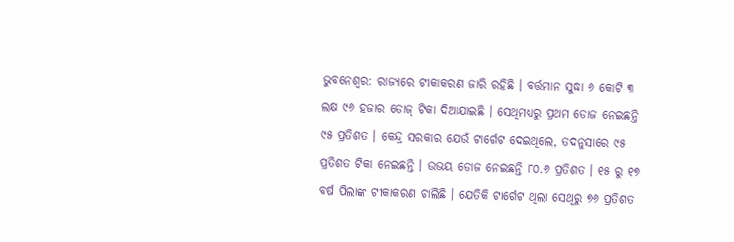ଭୁବନେଶ୍ବର: ରାଜ୍ୟରେ ଟୀକାକରଣ ଜାରି ରହିଛି । ବର୍ତ୍ତମାନ ସୁଦ୍ଧା ୬ କୋଟି ୩ ଲକ୍ଷ ୯୬ ହଜାର ଡୋଜ୍ ଟିକା ଦିଆଯାଇଛି । ସେଥିମଧ୍ୟରୁ ପ୍ରଥମ ଡୋଜ ନେଇଛନ୍ତି ୯୫ ପ୍ରତିଶତ । କେନ୍ଦ୍ର ସରକାର ଯେଉଁ ଟାର୍ଗେଟ ଦେଇଥିଲେ, ତଦନୁସାରେ ୯୫ ପ୍ରତିଶତ ଟିକା ନେଇଛନ୍ତି । ଉଭୟ ଡୋଜ ନେଇଛନ୍ତି ୮୦.୬ ପ୍ରତିଶତ । ୧୫ ରୁ ୧୭ ବର୍ଷ ପିଲାଙ୍କ ଟୀକାକରଣ ଚାଲିଛି । ଯେତିକି ଟାର୍ଗେଟ ଥିଲା ସେଥିରୁ ୭୬ ପ୍ରତିଶତ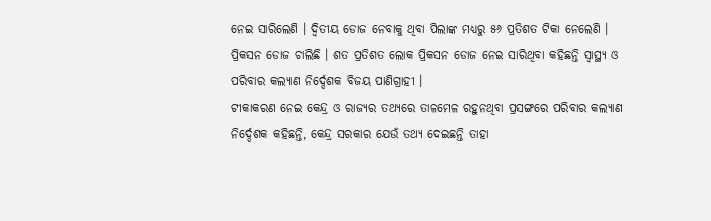ନେଇ ସାରିଲେଣି । ଦ୍ବିତୀୟ ଡୋଜ ନେବାକୁ ଥିବା ପିଲାଙ୍କ ମଧ୍ୟରୁ ୫୬ ପ୍ରତିଶତ ଟିକା ନେଲେଣି । ପ୍ରିକସନ ଡୋଜ ଚାଲିଛି । ଶତ ପ୍ରତିଶତ ଲୋକ ପ୍ରିକସନ ଡୋଜ ନେଇ ସାରିଥିବା କହିଛନ୍ତି ସ୍ବାସ୍ଥ୍ୟ ଓ ପରିବାର କଲ୍ୟାଣ ନିର୍ଦ୍ଦେଶକ ବିଜୟ ପାଣିଗ୍ରାହୀ ।
ଟୀକାକରଣ ନେଇ କେନ୍ଦ୍ର ଓ ରାଜ୍ୟର ତଥ୍ୟରେ ତାଳମେଳ ରହୁନଥିବା ପ୍ରସଙ୍ଗରେ ପରିବାର କଲ୍ୟାଣ ନିର୍ଦ୍ଦେଶକ କହିଛନ୍ତି, କେନ୍ଦ୍ର ସରକାର ଯେଉଁ ତଥ୍ୟ ଦେଇଛନ୍ତି ତାହା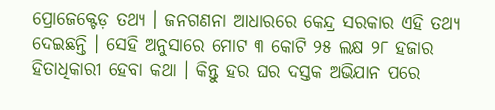ପ୍ରୋଜେକ୍ଟେଡ଼ ତଥ୍ୟ । ଜନଗଣନା ଆଧାରରେ କେନ୍ଦ୍ର ସରକାର ଏହି ତଥ୍ୟ ଦେଇଛନ୍ତି । ସେହି ଅନୁସାରେ ମୋଟ ୩ କୋଟି ୨୫ ଲକ୍ଷ ୨୮ ହଜାର ହିତାଧିକାରୀ ହେବା କଥା । କିନ୍ତୁ ହର ଘର ଦସ୍ତକ ଅଭିଯାନ ପରେ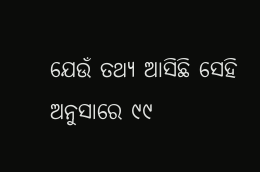ଯେଉଁ ତଥ୍ୟ ଆସିଛି ସେହି ଅନୁସାରେ ୯୯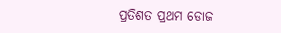ପ୍ରତିଶତ ପ୍ରଥମ ଡୋଜ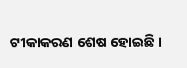ଟୀକାକରଣ ଶେଷ ହୋଇଛି ।